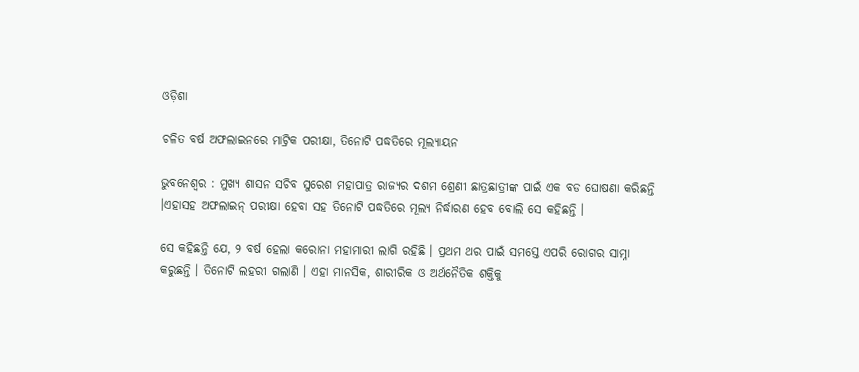ଓଡ଼ିଶା

ଚଳିତ ବର୍ଷ ଅଫଲାଇନରେ ମାଟ୍ରିକ ପରୀକ୍ଷା, ତିନୋଟି ପଦ୍ଧତିରେ ମୂଲ୍ୟାୟନ

ଭୁବନେଶ୍ୱର : ମୁଖ୍ୟ ଶାସନ ସଚିବ ସୁରେଶ ମହାପାତ୍ର ରାଜ୍ୟର ଦଶମ ଶ୍ରେଣୀ ଛାତ୍ରଛାତ୍ରୀଙ୍କ ପାଇଁ ଏକ ବଡ ଘୋଷଣା କରିଛନ୍ତି ।ଏହାସହ ଅଫଲାଇନ୍ ପରୀକ୍ଷା ହେବା ସହ ତିନୋଟି ପଦ୍ଧତିରେ ମୂଲ୍ୟ ନିର୍ଦ୍ଧାରଣ ହେବ ବୋଲି ସେ କହିଛନ୍ତି ।

ସେ କହିଛନ୍ତି ଯେ, ୨ ବର୍ଷ ହେଲା କରୋନା ମହାମାରୀ ଲାଗି ରହିଛି । ପ୍ରଥମ ଥର ପାଇଁ ସମସ୍ତେ ଏପରି ରୋଗର ସାମ୍ନା କରୁଛନ୍ତି । ତିନୋଟି ଲହରୀ ଗଲାଣି । ଏହା ମାନସିକ, ଶାରୀରିକ ଓ ଅର୍ଥନୈତିକ ଶକ୍ତିକୁ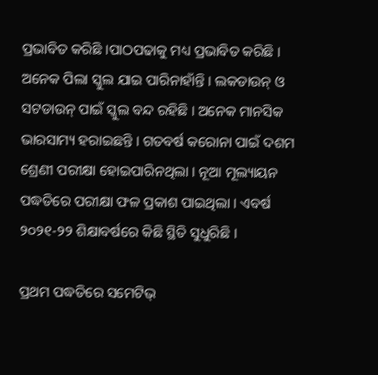ପ୍ରଭାବିତ କରିଛି ।ପାଠପଢାକୁ ମଧ୍ୟ ପ୍ରଭାବିତ କରିଛି । ଅନେକ ପିଲା ସ୍କୁଲ ଯାଇ ପାରିନାହାଁନ୍ତି । ଲକଡାଉନ୍ ଓ ସଟଡାଉନ୍ ପାଇଁ ସ୍କୁଲ ବନ୍ଦ ରହିଛି । ଅନେକ ମାନସିକ ଭାରସାମ୍ୟ ହରାଇଛନ୍ତି । ଗତବର୍ଷ କରୋନା ପାଇଁ ଦଶମ ଶ୍ରେଣୀ ପରୀକ୍ଷା ହୋଇପାରିନଥିଲା । ନୂଆ ମୂଲ୍ୟାୟନ ପଦ୍ଧତିରେ ପରୀକ୍ଷା ଫଳ ପ୍ରକାଶ ପାଇଥିଲା । ଏବର୍ଷ ୨୦୨୧-୨୨ ଶିକ୍ଷାବର୍ଷରେ କିଛି ସ୍ଥିତି ସୁଧୁରିଛି ।

ପ୍ରଥମ ପଦ୍ଧତିରେ ସମେଟିଭ୍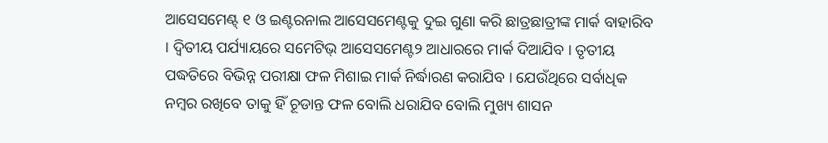ଆସେସମେଣ୍ଟ୍ ୧ ଓ ଇଣ୍ଟରନାଲ ଆସେସମେଣ୍ଟକୁ ଦୁଇ ଗୁଣା କରି ଛାତ୍ରଛାତ୍ରୀଙ୍କ ମାର୍କ ବାହାରିବ । ଦ୍ୱିତୀୟ ପର୍ଯ୍ୟାୟରେ ସମେଟିଭ୍ ଆସେସମେଣ୍ଟ୨ ଆଧାରରେ ମାର୍କ ଦିଆଯିବ । ତୃତୀୟ ପଦ୍ଧତିରେ ବିଭିନ୍ନ ପରୀକ୍ଷା ଫଳ ମିଶାଇ ମାର୍କ ନିର୍ଦ୍ଧାରଣ କରାଯିବ । ଯେଉଁଥିରେ ସର୍ବାଧିକ ନମ୍ବର ରଖିବେ ତାକୁ ହିଁ ଚୂଡାନ୍ତ ଫଳ ବୋଲି ଧରାଯିବ ବୋଲି ମୁଖ୍ୟ ଶାସନ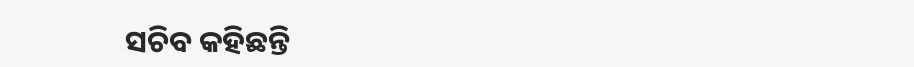ସଚିବ କହିଛନ୍ତି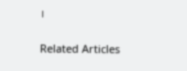।

Related Articles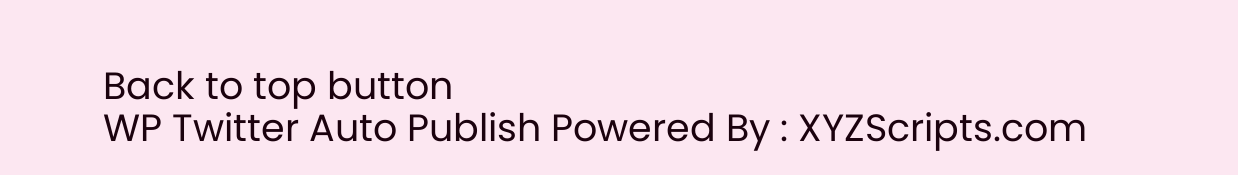Back to top button
WP Twitter Auto Publish Powered By : XYZScripts.com